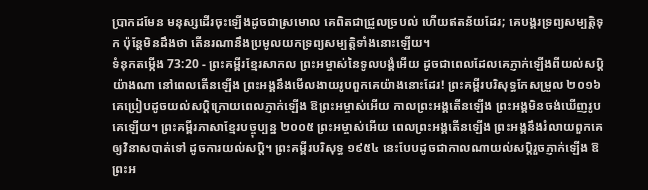ប្រាកដមែន មនុស្សដើរចុះឡើងដូចជាស្រមោល គេពិតជាជ្រួលច្របល់ ហើយឥតន័យដែរ; គេបង្គរទ្រព្យសម្បត្តិទុក ប៉ុន្តែមិនដឹងថា តើនរណានឹងប្រមូលយកទ្រព្យសម្បត្តិទាំងនោះឡើយ។
ទំនុកតម្កើង 73:20 - ព្រះគម្ពីរខ្មែរសាកល ព្រះអម្ចាស់នៃទូលបង្គំអើយ ដូចជាពេលដែលគេភ្ញាក់ឡើងពីយល់សប្តិយ៉ាងណា នៅពេលតើនឡើង ព្រះអង្គនឹងមើលងាយរូបពួកគេយ៉ាងនោះដែរ! ព្រះគម្ពីរបរិសុទ្ធកែសម្រួល ២០១៦ គេប្រៀបដូចយល់សប្តិក្រោយពេលភ្ញាក់ឡើង ឱព្រះអម្ចាស់អើយ កាលព្រះអង្គតើនឡើង ព្រះអង្គមិនចង់ឃើញរូបគេឡើយ។ ព្រះគម្ពីរភាសាខ្មែរបច្ចុប្បន្ន ២០០៥ ព្រះអម្ចាស់អើយ ពេលព្រះអង្គតើនឡើង ព្រះអង្គនឹងរំលាយពួកគេឲ្យវិនាសបាត់ទៅ ដូចការយល់សប្ដិ។ ព្រះគម្ពីរបរិសុទ្ធ ១៩៥៤ នេះបែបដូចជាកាលណាយល់សប្តិរួចភ្ញាក់ឡើង ឱព្រះអ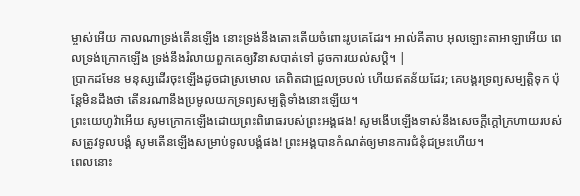ម្ចាស់អើយ កាលណាទ្រង់តើនឡើង នោះទ្រង់នឹងតោះតើយចំពោះរូបគេដែរ។ អាល់គីតាប អុលឡោះតាអាឡាអើយ ពេលទ្រង់ក្រោកឡើង ទ្រង់នឹងរំលាយពួកគេឲ្យវិនាសបាត់ទៅ ដូចការយល់សប្ដិ។ |
ប្រាកដមែន មនុស្សដើរចុះឡើងដូចជាស្រមោល គេពិតជាជ្រួលច្របល់ ហើយឥតន័យដែរ; គេបង្គរទ្រព្យសម្បត្តិទុក ប៉ុន្តែមិនដឹងថា តើនរណានឹងប្រមូលយកទ្រព្យសម្បត្តិទាំងនោះឡើយ។
ព្រះយេហូវ៉ាអើយ សូមក្រោកឡើងដោយព្រះពិរោធរបស់ព្រះអង្គផង! សូមងើបឡើងទាស់នឹងសេចក្ដីក្ដៅក្រហាយរបស់សត្រូវទូលបង្គំ សូមតើនឡើងសម្រាប់ទូលបង្គំផង! ព្រះអង្គបានកំណត់ឲ្យមានការជំនុំជម្រះហើយ។
ពេលនោះ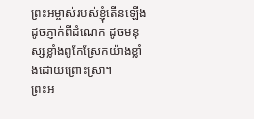ព្រះអម្ចាស់របស់ខ្ញុំតើនឡើងដូចភ្ញាក់ពីដំណេក ដូចមនុស្សខ្លាំងពូកែស្រែកយ៉ាងខ្លាំងដោយព្រោះស្រា។
ព្រះអ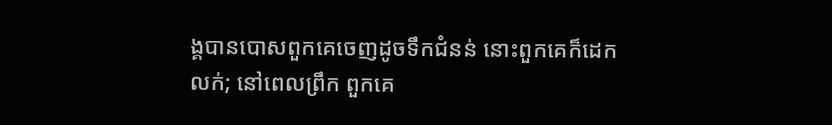ង្គបានបោសពួកគេចេញដូចទឹកជំនន់ នោះពួកគេក៏ដេកលក់; នៅពេលព្រឹក ពួកគេ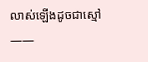លាស់ឡើងដូចជាស្មៅ——